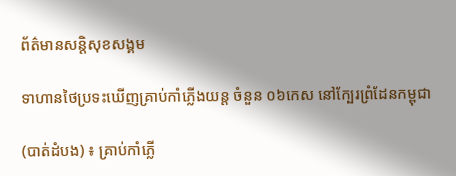ព័ត៌មានសន្តិសុខសង្គម

ទាហានថៃប្រទះឃើញគ្រាប់កាំភ្លើងយន្ត ចំនួន ០៦កេស នៅក្បែរព្រំដែនកម្ពុជា

(បាត់ដំបង) ៖ គ្រាប់កាំភ្លើ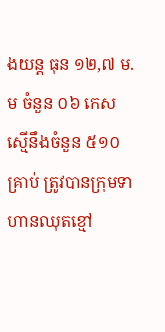ងយន្ត ធុន ១២,៧ ម.ម ចំនួន ០៦ កេស ស្មើនឹងចំនួន ៥១០ គ្រាប់ ត្រូវបានក្រុមទាហានឈុតខ្មៅ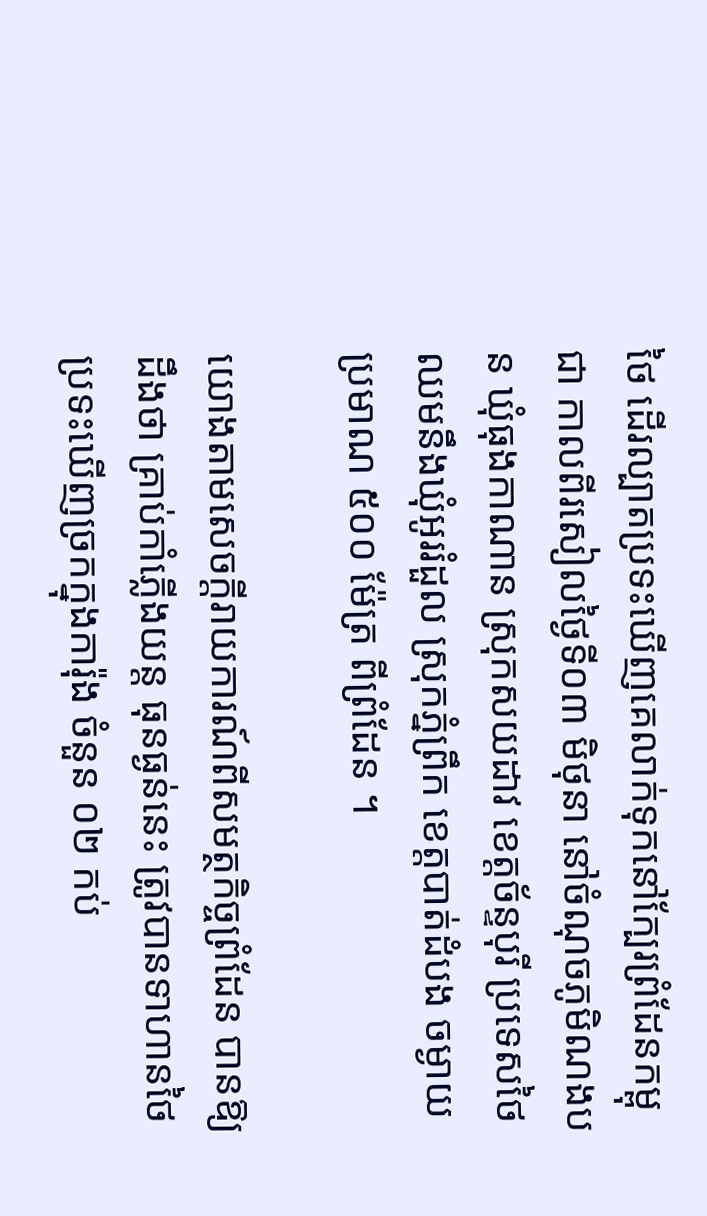ថៃ ដើរល្បាតប្រទះឃើញគេលាក់ទុកនៅក្បែរព្រំដែនកម្ពុជា កាលពីរសៀលថ្ងៃទី០៣ មិថុនា នៅចំណុចភូមិណងបន ឃុំធុងកាណាន ស្រុកសយដាវ ខេត្តច័ន្ទបុរី ប្រទេសថៃ ឈមនឹងឃុំអូររំដួល ស្រុកភ្នំព្រឹក ខេត្តបាត់ដំបង ចម្ងាយប្រមាណ ៥០០ ម៉ែត្រ ពីព្រំដែន ។

យោងតាមសេចក្ដីរាយការណ៍ពីសមត្ថកិច្ចព្រំដែន បានឱ្យដឹងថា គ្រាប់កាំភ្លើងយន្ត ធុនធ្ងន់នេះ ត្រូវបានទាហានថៃ ប្រទះឃើញច្រកក្នុងការ៉ុង ចំនួន ០២ កប់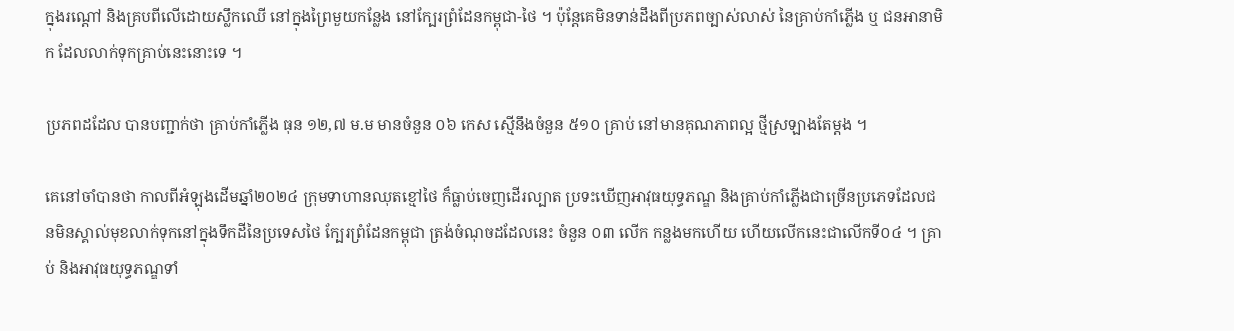ក្នុងរណ្ដៅ និងគ្របពីលើដោយស្លឹកឈើ នៅក្នុងព្រៃមួយកន្លែង នៅក្បែរព្រំដែនកម្ពុជា-ថៃ ។ ប៉ុន្តែគេមិនទាន់ដឹងពីប្រភពច្បាស់លាស់ នៃគ្រាប់កាំភ្លើង ឬ ជនអានាមិក ដែលលាក់ទុកគ្រាប់នេះនោះទេ ។

ប្រភពដដែល បានបញ្ជាក់ថា គ្រាប់កាំភ្លើង ធុន ១២,៧ ម.ម មានចំនួន ០៦ កេស ស្មើនឹងចំនួន ៥១០ គ្រាប់ នៅមានគុណភាពល្អ ថ្មីស្រឡាងតែម្ដង ។

គេនៅចាំបានថា កាលពីអំឡុងដើមឆ្នាំ២០២៤ ក្រុមទាហានឈុតខ្មៅថៃ ក៏ធ្លាប់ចេញដើរល្បាត ប្រទះឃើញអាវុធយុទ្ធភណ្ឌ និងគ្រាប់កាំភ្លើងជាច្រើនប្រភេទដែលជនមិនស្គាល់មុខលាក់ទុកនៅក្នុងទឹកដីនៃប្រទេសថៃ ក្បែរព្រំដែនកម្ពុជា ត្រង់ចំណុចដដែលនេះ ចំនួន ០៣ លើក កន្លងមកហើយ ហើយលើកនេះជាលើកទី០៤ ។ គ្រាប់ និងអាវុធយុទ្ធភណ្ឌទាំ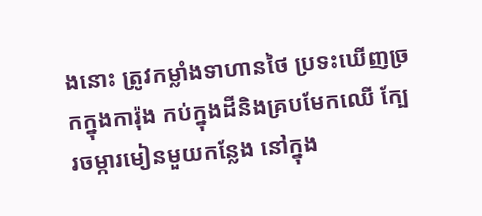ងនោះ ត្រូវកម្លាំងទាហានថៃ ប្រទះឃើញច្រកក្នុងការ៉ុង កប់ក្នុងដីនិងគ្របមែកឈើ ក្បែរចម្ការមៀនមួយកន្លែង នៅក្នុង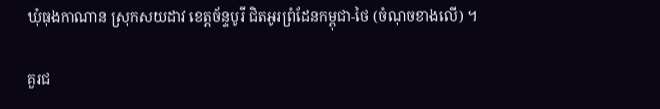ឃុំធុងកាណាន ស្រុកសយដាវ ខេត្តច័ន្ទបូរី ជិតអូរព្រំដែនកម្ពុជា-ថៃ (ចំណុចខាងលើ) ។

គួរជ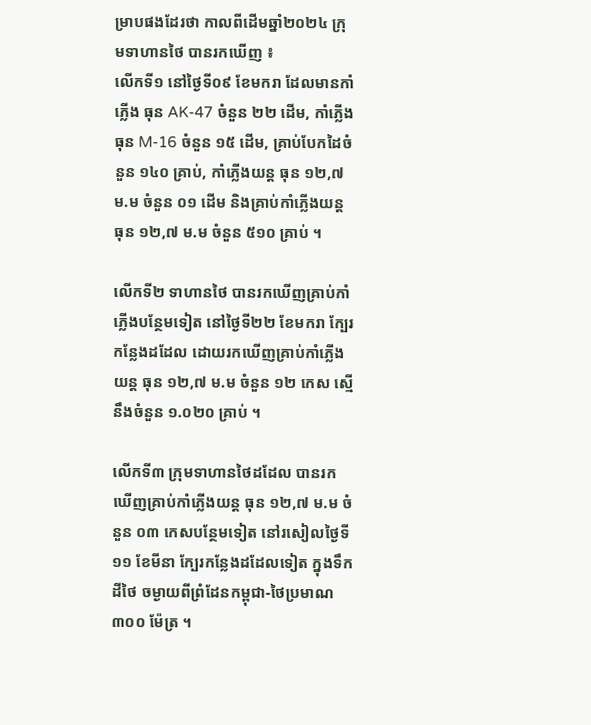ម្រាបផងដែរថា កាលពីដើមឆ្នាំ២០២៤ ក្រុមទាហានថៃ បានរកឃើញ ៖
លើកទី១ នៅថ្ងៃទី០៩ ខែមករា ដែលមានកាំភ្លើង ធុន AK-47 ចំនួន ២២ ដើម, កាំភ្លើង ធុន M-16 ចំនួន ១៥ ដើម, គ្រាប់បែកដៃចំនួន ១៤០ គ្រាប់, កាំភ្លើងយន្ត ធុន ១២,៧ ម.ម ចំនួន ០១ ដើម និងគ្រាប់កាំភ្លើងយន្ត ធុន ១២,៧ ម.ម ចំនួន ៥១០ គ្រាប់ ។

លើកទី២ ទាហានថៃ បានរកឃើញគ្រាប់កាំភ្លើងបន្ថែមទៀត នៅថ្ងៃទី២២ ខែមករា ក្បែរកន្លែងដដែល ដោយរកឃើញគ្រាប់កាំភ្លើងយន្ត ធុន ១២,៧ ម.ម ចំនួន ១២ កេស ស្មើនឹងចំនួន ១.០២០ គ្រាប់ ។

លើកទី៣ ក្រុមទាហានថៃដដែល បានរកឃើញគ្រាប់កាំភ្លើងយន្ត ធុន ១២,៧ ម.ម ចំនួន ០៣ កេសបន្ថែមទៀត នៅរសៀលថ្ងៃទី១១ ខែមីនា ក្បែរកន្លែងដដែលទៀត ក្នុងទឹកដីថៃ ចម្ងាយពីព្រំដែនកម្ពុជា-ថៃប្រមាណ ៣០០ ម៉ែត្រ ។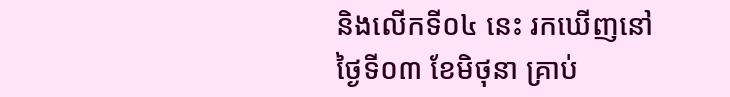និងលើកទី០៤ នេះ រកឃើញនៅថ្ងៃទី០៣ ខែមិថុនា គ្រាប់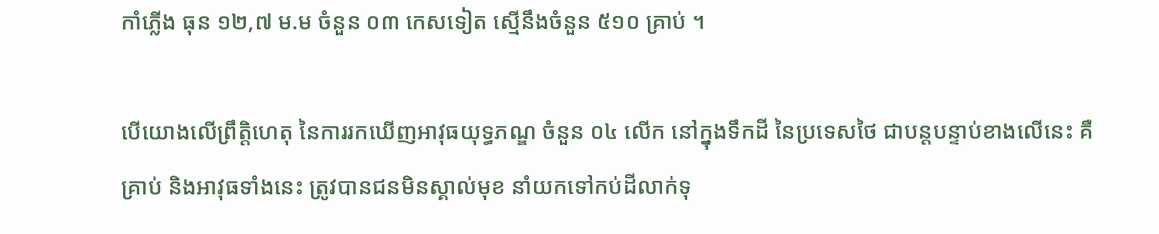កាំភ្លើង ធុន ១២,៧ ម.ម ចំនួន ០៣ កេសទៀត ស្មើនឹងចំនួន ៥១០ គ្រាប់ ។

បើយោងលើព្រឹត្តិហេតុ នៃការរកឃើញអាវុធយុទ្ធភណ្ឌ ចំនួន ០៤ លើក នៅក្នុងទឹកដី នៃប្រទេសថៃ ជាបន្តបន្ទាប់ខាងលើនេះ គឺ គ្រាប់ និងអាវុធទាំងនេះ ត្រូវបានជនមិនស្គាល់មុខ នាំយកទៅកប់ដីលាក់ទុ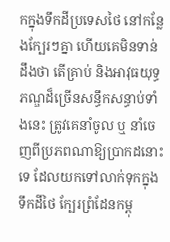កក្នុងទឹកដីប្រទេសថៃ នៅកន្លែងក្បែរៗគ្នា ហើយគេមិនទាន់ដឹងថា តើគ្រាប់ និងអាវុធយុទ្ធភណ្ឌដ៏ច្រើនសន្ធឹកសន្ធាប់ទាំងនេះ ត្រូវគេនាំចូល ឬ នាំចេញពីប្រភពណាឱ្យប្រាកដនោះទេ ដែលយកទៅលាក់ទុកក្នុងទឹកដីថៃ ក្បែរព្រំដែនកម្ពុ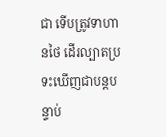ជា ទើបត្រូវទាហានថៃ ដើរល្បាតប្រទះឃើញជាបន្តបន្ទាប់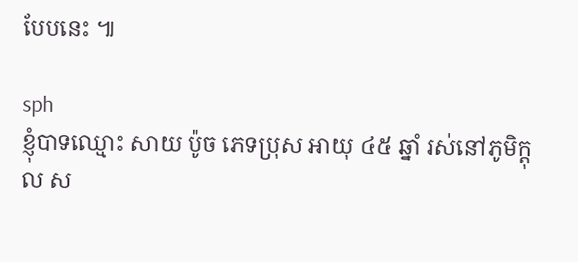បែបនេះ ៕

sph
ខ្ញុំបាទឈ្មោះ សាយ ប៉ូច ភេទប្រុស អាយុ ៤៥ ឆ្នាំ រស់នៅភូមិក្តុល ស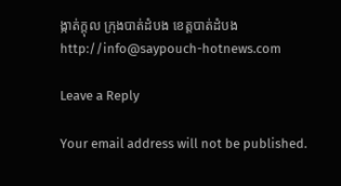ង្កាត់ក្តុល ក្រុងបាត់ដំបង ខេត្តបាត់ដំបង
http://info@saypouch-hotnews.com

Leave a Reply

Your email address will not be published.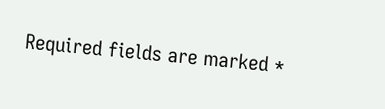Required fields are marked *